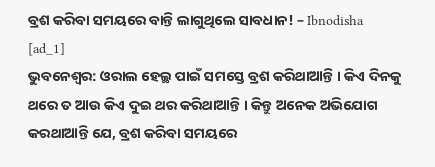ବ୍ରଶ କରିବା ସମୟରେ ବାନ୍ତି ଲାଗୁଥିଲେ ସାବଧାନ! – Ibnodisha
[ad_1]
ଭୁବନେଶ୍ୱର: ଓରାଲ ହେଲ୍ଥ ପାଇଁ ସମସ୍ତେ ବ୍ରଶ କରିଥାଆନ୍ତି । କିଏ ଦିନକୁ ଥରେ ତ ଆଉ କିଏ ଦୁଇ ଥର କରିଥାଆନ୍ତି । କିନ୍ତୁ ଅନେକ ଅଭିଯୋଗ କରଥାଆନ୍ତି ଯେ, ବ୍ରଶ କରିବା ସମୟରେ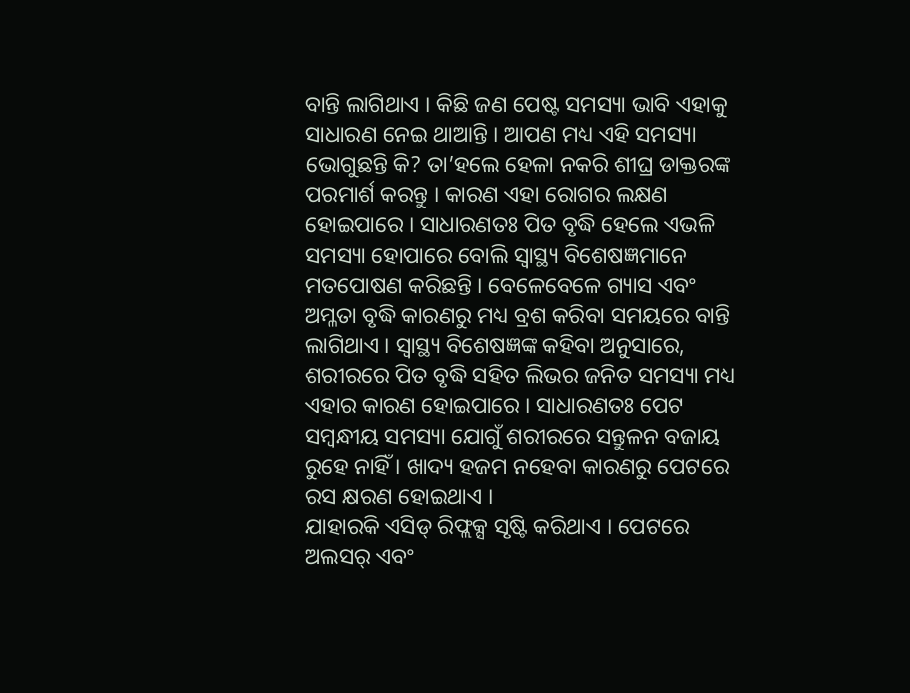ବାନ୍ତି ଲାଗିଥାଏ । କିଛି ଜଣ ପେଷ୍ଟ ସମସ୍ୟା ଭାବି ଏହାକୁ ସାଧାରଣ ନେଇ ଥାଆନ୍ତି । ଆପଣ ମଧ୍ୟ ଏହି ସମସ୍ୟା ଭୋଗୁଛନ୍ତି କି? ତା’ହଲେ ହେଳା ନକରି ଶୀଘ୍ର ଡାକ୍ତରଙ୍କ ପରମାର୍ଶ କରନ୍ତୁ । କାରଣ ଏହା ରୋଗର ଲକ୍ଷଣ ହୋଇପାରେ । ସାଧାରଣତଃ ପିତ ବୃଦ୍ଧି ହେଲେ ଏଭଳି ସମସ୍ୟା ହୋପାରେ ବୋଲି ସ୍ୱାସ୍ଥ୍ୟ ବିଶେଷଜ୍ଞମାନେ ମତପୋଷଣ କରିଛନ୍ତି । ବେଳେବେଳେ ଗ୍ୟାସ ଏବଂ ଅମ୍ଳତା ବୃଦ୍ଧି କାରଣରୁ ମଧ୍ୟ ବ୍ରଶ କରିବା ସମୟରେ ବାନ୍ତି ଲାଗିଥାଏ । ସ୍ୱାସ୍ଥ୍ୟ ବିଶେଷଜ୍ଞଙ୍କ କହିବା ଅନୁସାରେ, ଶରୀରରେ ପିତ ବୃଦ୍ଧି ସହିତ ଲିଭର ଜନିତ ସମସ୍ୟା ମଧ୍ୟ ଏହାର କାରଣ ହୋଇପାରେ । ସାଧାରଣତଃ ପେଟ ସମ୍ବନ୍ଧୀୟ ସମସ୍ୟା ଯୋଗୁଁ ଶରୀରରେ ସନ୍ତୁଳନ ବଜାୟ ରୁହେ ନାହିଁ । ଖାଦ୍ୟ ହଜମ ନହେବା କାରଣରୁ ପେଟରେ ରସ କ୍ଷରଣ ହୋଇଥାଏ ।
ଯାହାରକି ଏସିଡ୍ ରିଫ୍ଲକ୍ସ ସୃଷ୍ଟି କରିଥାଏ । ପେଟରେ ଅଲସର୍ ଏବଂ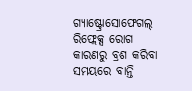ଗ୍ୟାଷ୍ଟ୍ରୋସୋଫେଗଲ୍ ରିଫ୍ଲେକ୍ସ ରୋଗ କାରଣରୁ ବ୍ରଶ କରିବା ସମୟରେ ବାନ୍ତି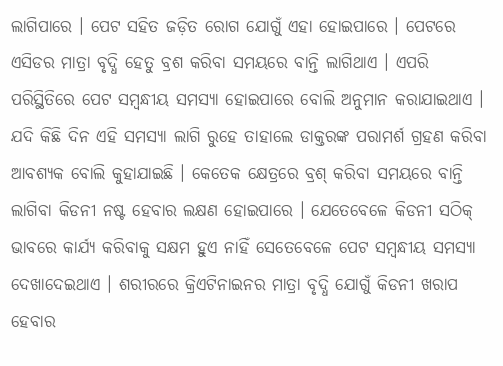ଲାଗିପାରେ । ପେଟ ସହିତ ଜଡ଼ିତ ରୋଗ ଯୋଗୁଁ ଏହା ହୋଇପାରେ । ପେଟରେ ଏସିଡର ମାତ୍ରା ବୃଦ୍ଧି ହେତୁ ବ୍ରଶ କରିବା ସମୟରେ ବାନ୍ତି ଲାଗିଥାଏ । ଏପରି ପରିସ୍ଥିତିରେ ପେଟ ସମ୍ବନ୍ଧୀୟ ସମସ୍ୟା ହୋଇପାରେ ବୋଲି ଅନୁମାନ କରାଯାଇଥାଏ । ଯଦି କିଛି ଦିନ ଏହି ସମସ୍ୟା ଲାଗି ରୁହେ ତାହାଲେ ଡାକ୍ତରଙ୍କ ପରାମର୍ଶ ଗ୍ରହଣ କରିବା ଆବଶ୍ୟକ ବୋଲି କୁହାଯାଇଛି । କେତେକ କ୍ଷେତ୍ରରେ ବ୍ରଶ୍ କରିବା ସମୟରେ ବାନ୍ତି ଲାଗିବା କିଡନୀ ନଷ୍ଟ ହେବାର ଲକ୍ଷଣ ହୋଇପାରେ । ଯେତେବେଳେ କିଡନୀ ସଠିକ୍ ଭାବରେ କାର୍ଯ୍ୟ କରିବାକୁ ସକ୍ଷମ ହୁଏ ନାହିଁ ସେତେବେଳେ ପେଟ ସମ୍ବନ୍ଧୀୟ ସମସ୍ୟା ଦେଖାଦେଇଥାଏ । ଶରୀରରେ କ୍ରିଏଟିନାଇନର ମାତ୍ରା ବୃଦ୍ଧି ଯୋଗୁଁ କିଡନୀ ଖରାପ ହେବାର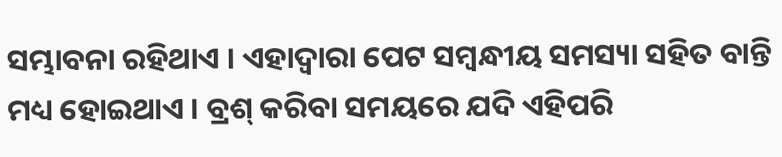ସମ୍ଭାବନା ରହିଥାଏ । ଏହାଦ୍ୱାରା ପେଟ ସମ୍ବନ୍ଧୀୟ ସମସ୍ୟା ସହିତ ବାନ୍ତି ମଧ୍ୟ ହୋଇଥାଏ । ବ୍ରଶ୍ କରିବା ସମୟରେ ଯଦି ଏହିପରି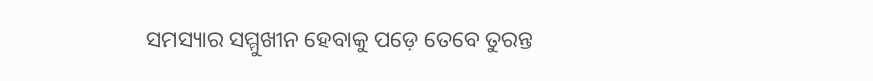ସମସ୍ୟାର ସମ୍ମୁଖୀନ ହେବାକୁ ପଡ଼େ ତେବେ ତୁରନ୍ତ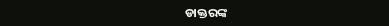ଡାକ୍ତରଙ୍କ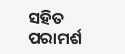ସହିତ ପରାମର୍ଶ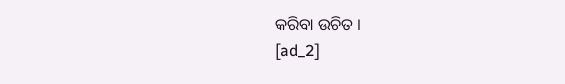କରିବା ଉଚିତ ।
[ad_2]